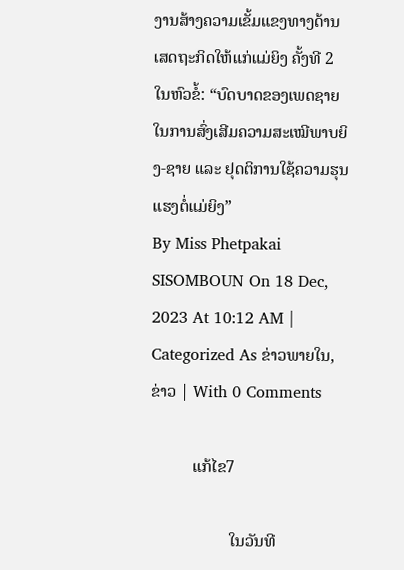ງານສ້າງຄວາມເຂັ້ມແຂງທາງດ້ານເສດຖະກິດໃຫ້ແກ່ແມ່ຍິງ ຄັ້ງທີ 2 ໃນຫົວຂໍ້: “ບົດບາດຂອງເພດຊາຍໃນການສົ່ງເສີມຄວາມສະເໝີພາບຍິງ-ຊາຍ ແລະ ຢຸດຕິການໃຊ້ຄວາມຮຸນແຮງຕໍ່ແມ່ຍິງ”
By Miss Phetpakai SISOMBOUN On 18 Dec, 2023 At 10:12 AM | Categorized As ຂ່າວພາຍໃນ, ຂ່າວ | With 0 Comments

          ແກ້ໄຂ7

                   ໃນວັນທີ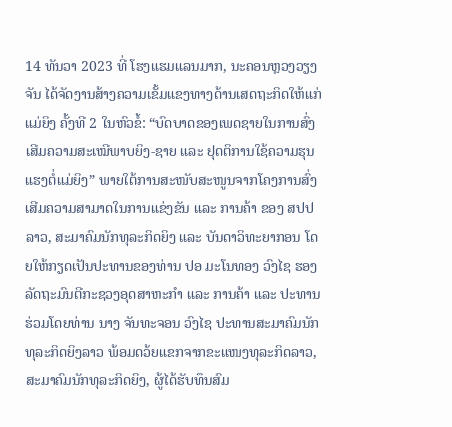14 ທັນວາ 2023 ທີ່ ໂຮງແຮມແລນມາກ, ນະຄອນຫຼວງວຽງຈັນ ໄດ້ຈັດງານສ້າງຄວາມເຂັ້ມແຂງທາງດ້ານເສດຖະກິດໃຫ້ແກ່ແມ່ຍິງ ຄັ້ງທີ 2 ໃນຫົວຂໍ້: “ບົດບາດຂອງເພດຊາຍໃນການສົ່ງເສີມຄວາມສະເໝີພາບຍິງ-ຊາຍ ແລະ ຢຸດຕິການໃຊ້ຄວາມຮຸນແຮງຕໍ່ແມ່ຍິງ” ພາຍໃຕ້ການສະໜັບສະໜູນຈາກໂຄງການສົ່ງເສີມຄວາມສາມາດໃນການແຂ່ງຂັນ ແລະ ການຄ້າ ຂອງ ສປປ ລາວ, ສະມາຄົມນັກທຸລະກິດຍິງ ແລະ ບັນດາວິທະຍາກອນ ໂດຍໃຫ້ກຽດເປັນປະທານຂອງທ່ານ ປອ ມະໂນທອງ ວົງໄຊ ຮອງລັດຖະມົນຕີກະຊວງອຸດສາຫະກຳ ແລະ ການຄ້າ ແລະ ປະທານຮ່ວມໂດຍທ່ານ ນາງ ຈັນທະຈອນ ວົງໄຊ ປະທານສະມາຄົມນັກທຸລະກິດຍິງລາວ ພ້ອມດວ້ຍແຂກຈາກຂະແໜງທຸລະກິດລາວ, ສະມາຄົມນັກທຸລະກິດຍິງ, ຜູ້ໄດ້ຮັບທຶນສົມ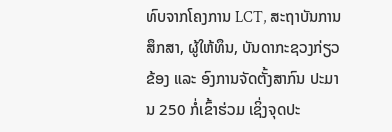ທົບຈາກໂຄງການ LCT, ສະຖາບັນການສຶກສາ, ຜູ້ໃຫ້ທຶນ, ບັນດາກະຊວງກ່ຽວຂ້ອງ ແລະ ອົງການຈັດຕັ້ງສາກົນ ປະມານ 250 ກໍ່ເຂົ້າຮ່ວມ ເຊິ່ງຈຸດປະ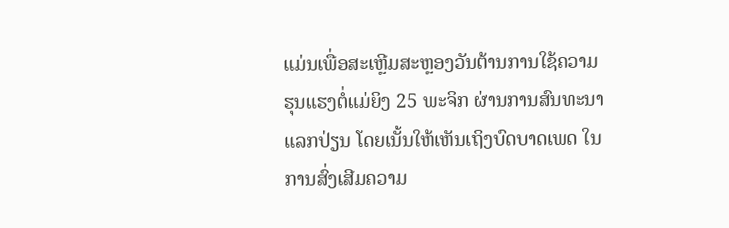ແມ່ນເພື່ອສະເຫຼີມສະຫຼອງວັນຕ້ານການໃຊ້ຄວາມຮຸນແຮງຕໍ່ແມ່ຍິງ 25 ພະຈິກ ຜ່ານການສົນທະນາແລກປ່ຽນ ໂດຍເນັ້ນໃຫ້ເຫັນເຖິງບົດບາດເພດ ໃນການສົ່ງເສີມຄວາມ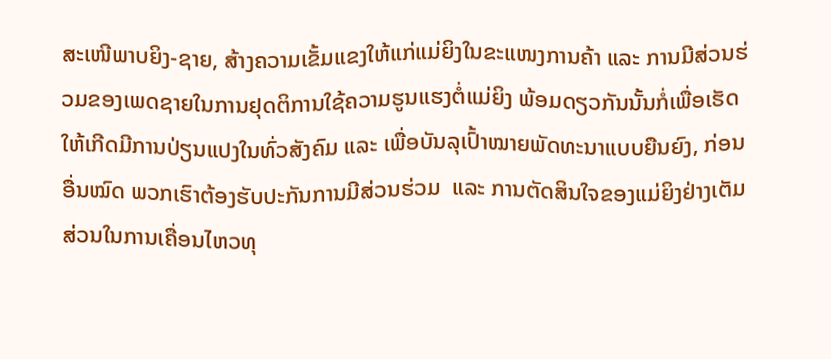ສະເໜີພາບຍິງ-ຊາຍ, ສ້າງຄວາມເຂັ້ມແຂງໃຫ້ແກ່ແມ່ຍິງໃນຂະແໜງການຄ້າ ແລະ ການມີສ່ວນຮ່ວມຂອງເພດຊາຍໃນການຢຸດຕິການໃຊ້ຄວາມຮູນແຮງຕໍ່ແມ່ຍິງ ພ້ອມດຽວກັນນັ້ນກໍ່ເພື່ອເຮັດໃຫ້ເກີດມີການປ່ຽນແປງໃນທົ່ວສັງຄົມ ແລະ ເພື່ອບັນລຸເປົ້າໝາຍພັດທະນາແບບຍືນຍົງ, ກ່ອນອື່ນໝົດ ພວກເຮົາຕ້ອງຮັບປະກັນການມີສ່ວນຮ່ວມ  ແລະ ການຕັດສິນໃຈຂອງແມ່ຍິງຢ່າງເຕັມສ່ວນໃນການເຄື່ອນໄຫວທຸ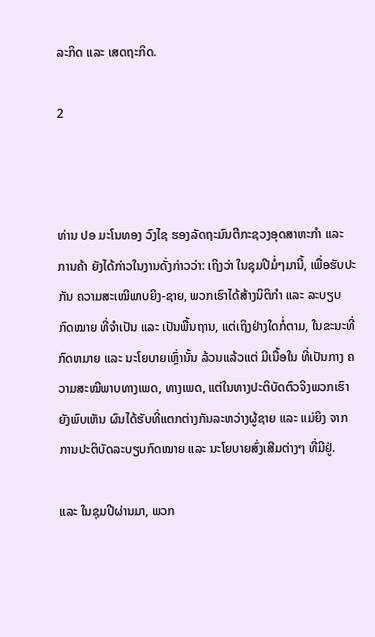ລະກິດ ແລະ ເສດຖະກິດ.

2



ທ່ານ ປອ ມະໂນທອງ ວົງໄຊ ຮອງລັດຖະມົນຕີກະຊວງອຸດສາຫະກຳ ແລະ ການຄ້າ ຍັງໄດ້ກ່າວໃນງານດັ່ງກ່າວວ່າ: ເຖິງວ່າ ໃນຊຸມປີມໍ່ໆມານີ້, ເພື່ອຮັບປະກັນ ຄວາມສະເໝີພາບຍິງ-ຊາຍ, ພວກເຮົາໄດ້ສ້າງນິຕິກຳ ແລະ ລະບຽບ ກົດໝາຍ ທີ່ຈຳເປັນ ແລະ ເປັນພື້ນຖານ, ແຕ່ເຖິງຢ່າງໃດກໍ່ຕາມ, ໃນຂະນະທີ່ກົດຫມາຍ ແລະ ນະໂຍບາຍເຫຼົ່ານັ້ນ ລ້ວນແລ້ວແຕ່ ມີເນື້ອໃນ ທີ່ເປັນກາງ ຄວາມສະໝີພາບທາງເພດ, ທາງເພດ, ແຕ່ໃນທາງປະຕິບັດຕົວຈິງພວກເຮົາຍັງພົບເຫັນ ຜົນໄດ້ຮັບທີ່ແຕກຕ່າງກັນລະຫວ່າງຜູ້ຊາຍ ແລະ ແມ່ຍິງ ຈາກການປະຕິບັດລະບຽບກົດໝາຍ ແລະ ນະໂຍບາຍສົ່ງເສີມຕ່າງໆ ທີ່ມີຢູ່.

ແລະ ໃນຊຸມປີຜ່ານມາ, ພວກ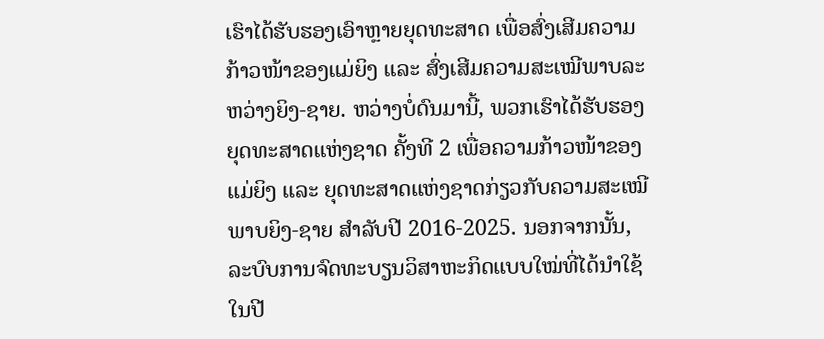ເຮົາໄດ້ຮັບຮອງເອົາຫຼາຍຍຸດທະສາດ ເພື່ອສົ່ງເສີມຄວາມກ້າວໜ້າຂອງແມ່ຍິງ ແລະ ສົ່ງເສີມຄວາມສະເໝີພາບລະຫວ່າງຍິງ-ຊາຍ. ຫວ່າງບໍ່ດົນມານີ້, ພວກເຮົາໄດ້ຮັບຮອງ ຍຸດທະສາດແຫ່ງຊາດ ຄັ້ງທີ 2 ເພື່ອຄວາມກ້າວໜ້າຂອງແມ່ຍິງ ແລະ ຍຸດທະສາດແຫ່ງຊາດກ່ຽວກັບຄວາມສະເໝີພາບຍິງ-ຊາຍ ສຳລັບປີ 2016-2025. ນອກຈາກນັ້ນ, ລະບົບການຈົດທະບຽນວິສາຫະກິດແບບໃໝ່ທີ່ໄດ້ນໍາໃຊ້ໃນປີ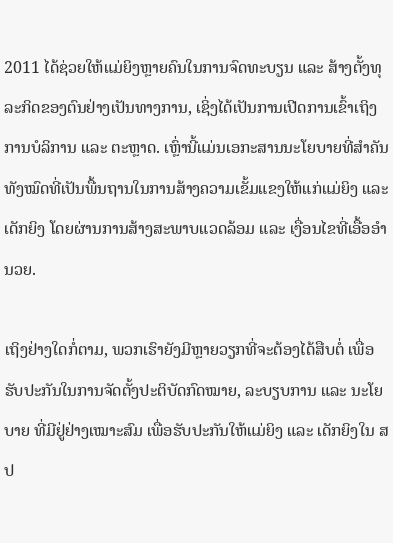2011 ໄດ້ຊ່ວຍໃຫ້ແມ່ຍິງຫຼາຍຄົນໃນການຈົດທະບຽນ ແລະ ສ້າງຕັ້ງທຸລະກິດຂອງຕົນຢ່າງເປັນທາງການ, ເຊິ່ງໄດ້ເປັນການເປີດການເຂົ້າເຖິງການບໍລິການ ແລະ ຕະຫຼາດ. ເຫຼົ່ານີ້ແມ່ນເອກະສານນະໂຍບາຍທີ່ສຳຄັນທັງໝົດທີ່ເປັນພື້ນຖານໃນການສ້າງຄວາມເຂັ້ມແຂງໃຫ້ແກ່ແມ່ຍິງ ແລະ ເດັກຍິງ ໂດຍຜ່ານການສ້າງສະພາບແວດລ້ອມ ແລະ ເງື່ອນໄຂທີ່ເອື້ອອຳນວຍ.

ເຖິງຢ່າງໃດກໍ່ຕາມ, ພວກເຮົາຍັງມີຫຼາຍວຽກທີ່ຈະຕ້ອງໄດ້ສືບຕໍ່ ເພື່ອຮັບປະກັນໃນການຈັດຕັ້ງປະຕິບັດກົດໝາຍ, ລະບຽບການ ແລະ ນະໂຍບາຍ ທີ່ມີຢູ່ຢ່າງເໝາະສົມ ເພື່ອຮັບປະກັນໃຫ້ແມ່ຍິງ ແລະ ເດັກຍິງໃນ ສປ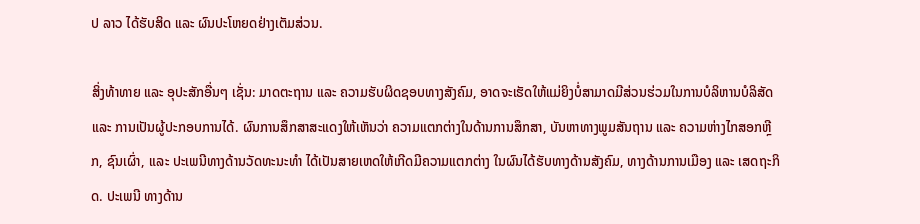ປ ລາວ ໄດ້ຮັບສິດ ແລະ ຜົນປະໂຫຍດຢ່າງເຕັມສ່ວນ.

ສິ່ງທ້າທາຍ ແລະ ອຸປະສັກອື່ນໆ ເຊັ່ນ: ມາດຕະຖານ ແລະ ຄວາມຮັບຜິດຊອບທາງສັງຄົມ, ອາດຈະເຮັດໃຫ້ແມ່ຍິງບໍ່ສາມາດມີສ່ວນຮ່ວມໃນການບໍລິຫານບໍລິສັດ ແລະ ການເປັນຜູ້ປະກອບການໄດ້. ຜົນການສຶກສາສະແດງໃຫ້ເຫັນວ່າ ຄວາມແຕກຕ່າງໃນດ້ານການສຶກສາ, ບັນຫາທາງພູມສັນຖານ ແລະ ຄວາມຫ່າງໄກສອກຫຼີກ, ຊົນເຜົ່າ, ແລະ ປະເພນີທາງດ້ານວັດທະນະທໍາ ໄດ້ເປັນສາຍເຫດໃຫ້ເກີດມີຄວາມແຕກຕ່າງ ໃນຜົນໄດ້ຮັບທາງດ້ານສັງຄົມ, ທາງດ້ານການເມືອງ ແລະ ເສດຖະກິດ. ປະເພນີ ທາງດ້ານ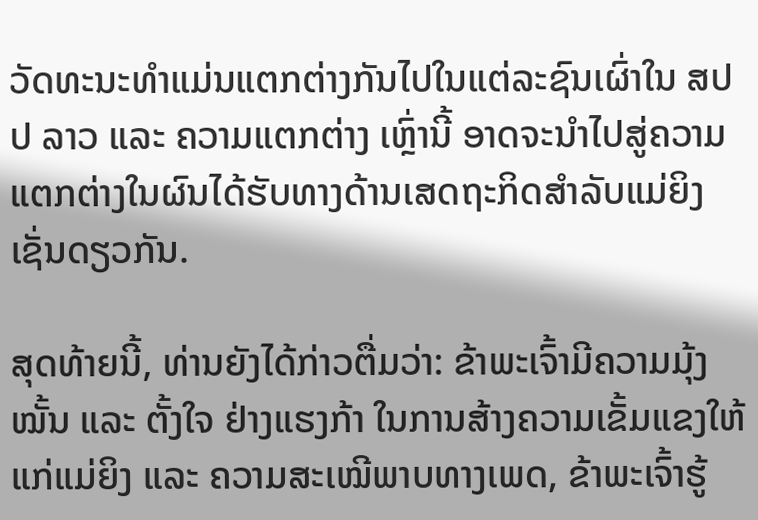ວັດທະນະທໍາແມ່ນແຕກຕ່າງກັນໄປໃນແຕ່ລະຊົນເຜົ່າໃນ ສປປ ລາວ ແລະ ຄວາມແຕກຕ່າງ ເຫຼົ່ານີ້ ອາດຈະນໍາໄປສູ່ຄວາມແຕກຕ່າງໃນຜົນໄດ້ຮັບທາງດ້ານເສດຖະກິດສໍາລັບແມ່ຍິງເຊັ່ນດຽວກັນ.

ສຸດທ້າຍນີ້, ທ່ານຍັງໄດ້ກ່າວຕື່ມວ່າ: ຂ້າພະເຈົ້າມີຄວາມມຸ້ງໝັ້ນ ແລະ ຕັ້ງໃຈ ຢ່າງແຮງກ້າ ໃນການສ້າງຄວາມເຂັ້ມແຂງໃຫ້ແກ່ແມ່ຍິງ ແລະ ຄວາມສະເໝີພາບທາງເພດ, ຂ້າພະເຈົ້າຮູ້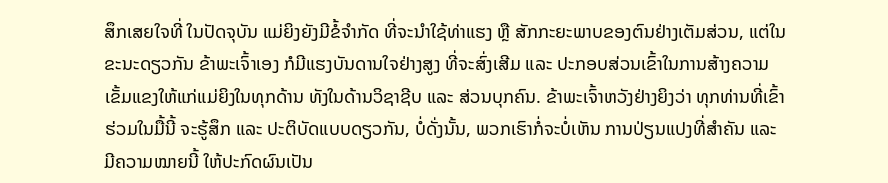ສຶກເສຍໃຈທີ່ ໃນປັດຈຸບັນ ແມ່ຍິງຍັງມີຂໍ້ຈຳກັດ ທີ່ຈະນຳໃຊ້ທ່າແຮງ ຫຼື ສັກກະຍະພາບຂອງຕົນຢ່າງເຕັມສ່ວນ, ແຕ່ໃນຂະນະດຽວກັນ ຂ້າພະເຈົ້າເອງ ກໍມີແຮງບັນດານໃຈຢ່າງສູງ ທີ່ຈະສົ່ງເສີມ ແລະ ປະກອບສ່ວນເຂົ້າໃນການສ້າງຄວາມເຂັ້ມແຂງໃຫ້ແກ່ແມ່ຍິງໃນທຸກດ້ານ ທັງໃນດ້ານວິຊາຊີບ ແລະ ສ່ວນບຸກຄົນ. ຂ້າພະເຈົ້າຫວັງຢ່າງຍິງວ່າ ທຸກທ່ານທີ່ເຂົ້າຮ່ວມໃນມື້ນີ້ ຈະຮູ້ສຶກ ແລະ ປະຕິບັດແບບດຽວກັນ, ບໍ່ດັ່ງນັ້ນ, ພວກເຮົາກໍ່ຈະບໍ່ເຫັນ ການປ່ຽນແປງທີ່ສຳຄັນ ແລະ ມີຄວາມໝາຍນີ້ ໃຫ້ປະກົດຜົນເປັນ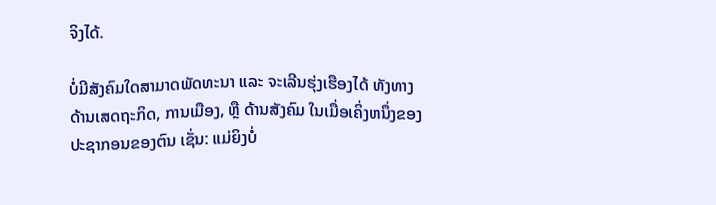ຈິງໄດ້.

ບໍ່ມີສັງຄົມໃດສາມາດພັດທະນາ ແລະ ຈະເລີນຮຸ່ງເຮືອງໄດ້ ທັງທາງດ້ານເສດຖະກິດ, ການເມືອງ, ຫຼື ດ້ານສັງຄົມ ໃນເມື່ອເຄິ່ງຫນຶ່ງຂອງປະຊາກອນຂອງຕົນ ເຊັ່ນ: ແມ່ຍິງບໍ່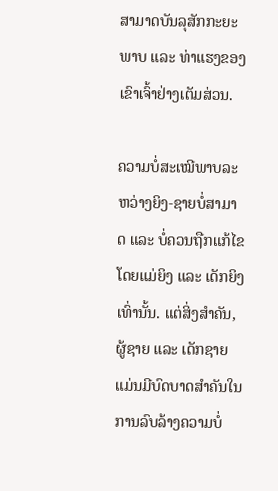ສາມາດບັນລຸສັກກະຍະພາບ ແລະ ທ່າແຮງຂອງເຂົາເຈົ້າຢ່າງເຕັມສ່ວນ.

ຄວາມບໍ່ສະເໝີພາບລະຫວ່າງຍິງ-ຊາຍບໍ່ສາມາດ ແລະ ບໍ່ຄວນຖືກແກ້ໄຂໂດຍແມ່ຍິງ ແລະ ເດັກຍິງເທົ່ານັ້ນ. ແຕ່ສິ່ງສໍາຄັນ, ຜູ້ຊາຍ ແລະ ເດັກຊາຍ ແມ່ນມີບົດບາດສຳຄັນໃນການລົບລ້າງຄວາມບໍ່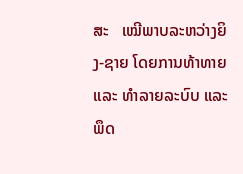ສະ   ເໝີພາບລະຫວ່າງຍິງ-ຊາຍ ໂດຍການທ້າທາຍ ແລະ ທຳລາຍລະບົບ ແລະ ພຶດ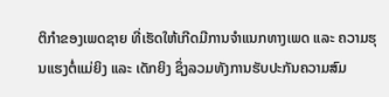ຕິກຳຂອງເພດຊາຍ ທີ່ເຮັດໃຫ້ເກີດມີການຈຳແນກທາງເພດ ແລະ ຄວາມຮຸນແຮງຕໍ່ແມ່ຍິງ ແລະ ເດັກຍິງ ຊຶ່ງລວມທັງການຮັບປະກັນຄວາມສົມ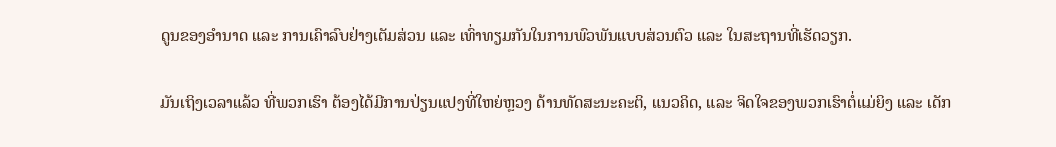ດູນຂອງອໍານາດ ແລະ ການເຄົາລົບຢ່າງເຕັມສ່ວນ ແລະ ເທົ່າທຽມກັນໃນການພົວພັນແບບສ່ວນຕົວ ແລະ ໃນສະຖານທີ່ເຮັດວຽກ.

ມັນເຖິງເວລາແລ້ວ ທີ່ພວກເຮົາ ຕ້ອງໄດ້ມີການປ່ຽນແປງທີ່ໃຫຍ່ຫຼວງ ດ້ານທັດສະນະຄະຕິ, ແນວຄິດ, ແລະ ຈິດໃຈຂອງພວກເຮົາຕໍ່ແມ່ຍິງ ແລະ ເດັກ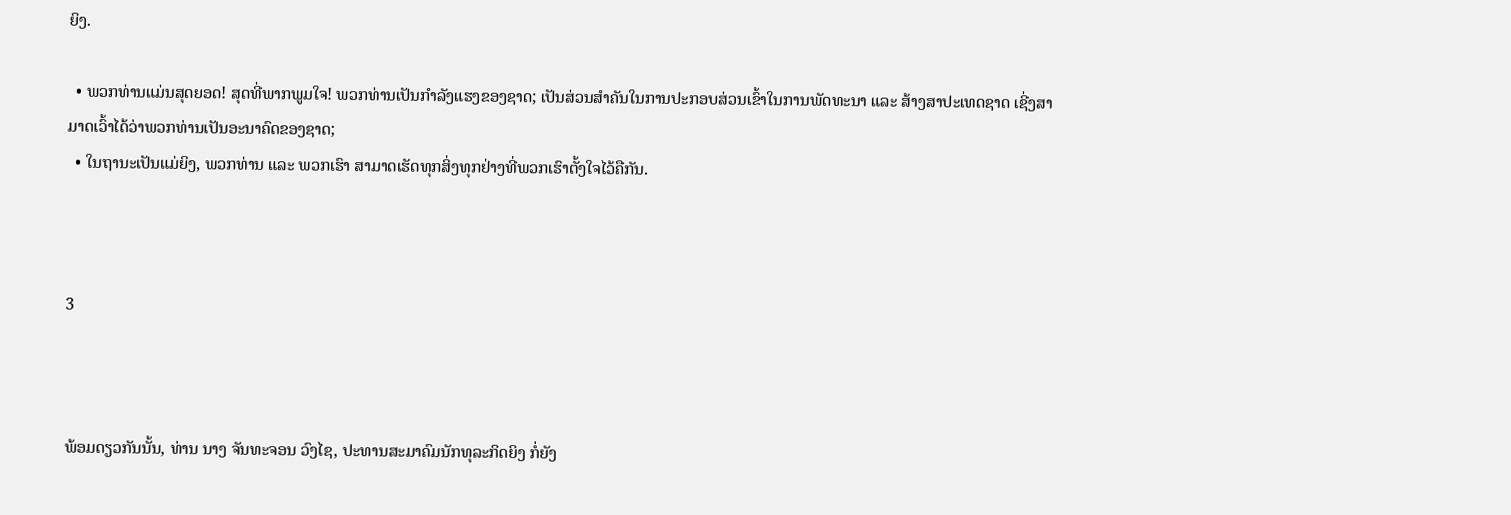ຍິງ.

  • ພວກທ່ານແມ່ນສຸດຍອດ! ສຸດທີ່ພາກພູມໃຈ! ພວກທ່ານເປັນກຳລັງແຮງຂອງຊາດ; ເປັນສ່ວນສໍາຄັນໃນການປະກອບສ່ວນເຂົ້າໃນການພັດທະນາ ແລະ ສ້າງສາປະເທດຊາດ ເຊີ່ງສາມາດເວົ້າໄດ້ວ່າພວກທ່ານເປັນອະນາຄົດຂອງຊາດ;
  • ໃນຖານະເປັນແມ່ຍິງ, ພວກທ່ານ ແລະ ພວກເຮົາ ສາມາດເຮັດທຸກສິ່ງທຸກຢ່າງທີ່ພວກເຮົາຕັ້ງໃຈໄວ້ຄືກັນ.



3



ພ້ອມດຽວກັນນັ້ນ, ທ່ານ ນາງ ຈັນທະຈອນ ວົງໄຊ, ປະທານສະມາຄົມນັກທຸລະກິດຍິງ ກໍ່ຍັງ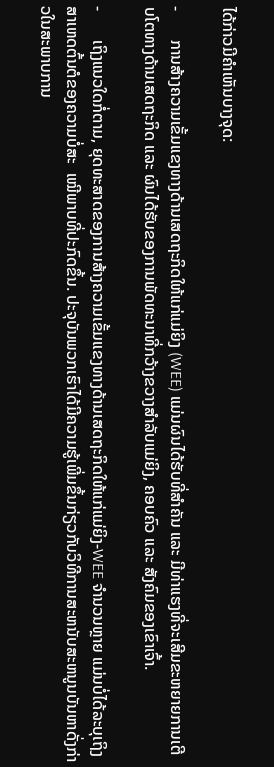ໄດ້ກ່າວມີຄຳເຫັນບາງຈຸດ:

-       ການສ້າງຄວາມເຂັ້ມແຂງທາງດ້ານເສດຖະກິດໃຫ້ແກ່ແມ່ຍິງ (WEE) ແມ່ນຜົນໄດ້ຮັບທີ່ສໍາຄັນ ແລະ ມີທ່າແຮງທີ່ຈະເສີມຂະຫຍາຍການເຕີບໂຕທາງດ້ານເສດຖະກິດ ແລະ ຜົນໄດ້ຮັບຂອງການພັດທະນາທີ່ກວ້າງຂວາງສໍາລັບແມ່ຍິງ, ຄອບຄົວ ແລະ ສັງຄົມຂອງເຂົາເຈົ້າ.

-       ເຖິງແນວໃດກໍ່ຕາມ, ຍຸດທະສາດຂອງການສ້າງຄວາມເຂັ້ມແຂງທາງດ້ານເສດຖະກິດໃຫ້ແກ່ແມ່ຍິງ-WEE ຈໍານວນຫຼາຍ ແມ່ນບໍ່ໄດ້ລະບຸເຖິງສາເຫດຕົ້ນຕໍຂອງຄວາມບໍ່ສະ  ເໝີພາບທີ່ປະກົດຂຶ້ນ. ປະຈຸບັນພວກເຮົາໄດ້ມີຄວາມຮູ້ເພີ່ມຂຶ້ນກ່ຽວກັບວິທີການສະຫນັບສະຫນູນບັນຫາດັ່ງກ່າວໃນສະພາບການ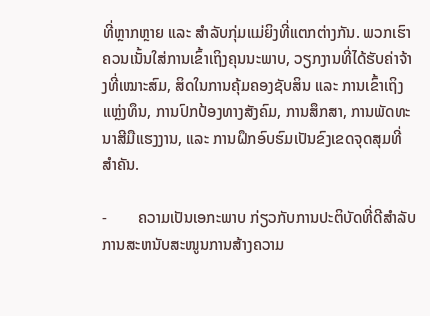ທີ່ຫຼາກຫຼາຍ ແລະ ສໍາລັບກຸ່ມແມ່ຍິງທີ່ແຕກຕ່າງກັນ. ພວກເຮົາຄວນເນັ້ນໃສ່ການເຂົ້າເຖິງຄຸນນະພາບ, ວຽກງານທີ່ໄດ້ຮັບຄ່າຈ້າງທີ່ເໝາະສົມ, ສິດໃນການຄຸ້ມຄອງຊັບສິນ ແລະ ການເຂົ້າເຖິງແຫຼ່ງທຶນ, ການປົກປ້ອງທາງສັງຄົມ, ການສຶກສາ, ການພັດທະນາສີມືແຮງງານ, ແລະ ການຝຶກອົບຮົມເປັນຂົງເຂດຈຸດສຸມທີ່ສໍາຄັນ.

-        ຄວາມເປັນເອກະພາບ ກ່ຽວກັບການປະຕິບັດທີ່ດີສໍາລັບການສະຫນັບສະໜູນການສ້າງຄວາມ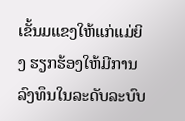ເຂັ້ນມແຂງໃຫ້ແກ່ແມ່ຍິງ ຮຽກຮ້ອງໃຫ້ມີການລົງທຶນໃນລະດັບລະບົບ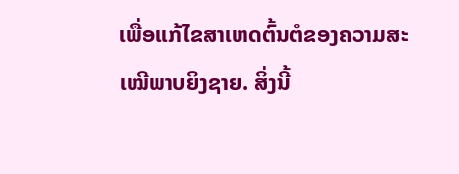ເພື່ອແກ້ໄຂສາເຫດຕົ້ນຕໍຂອງຄວາມສະເໝີພາບຍິງຊາຍ. ສິ່ງນີ້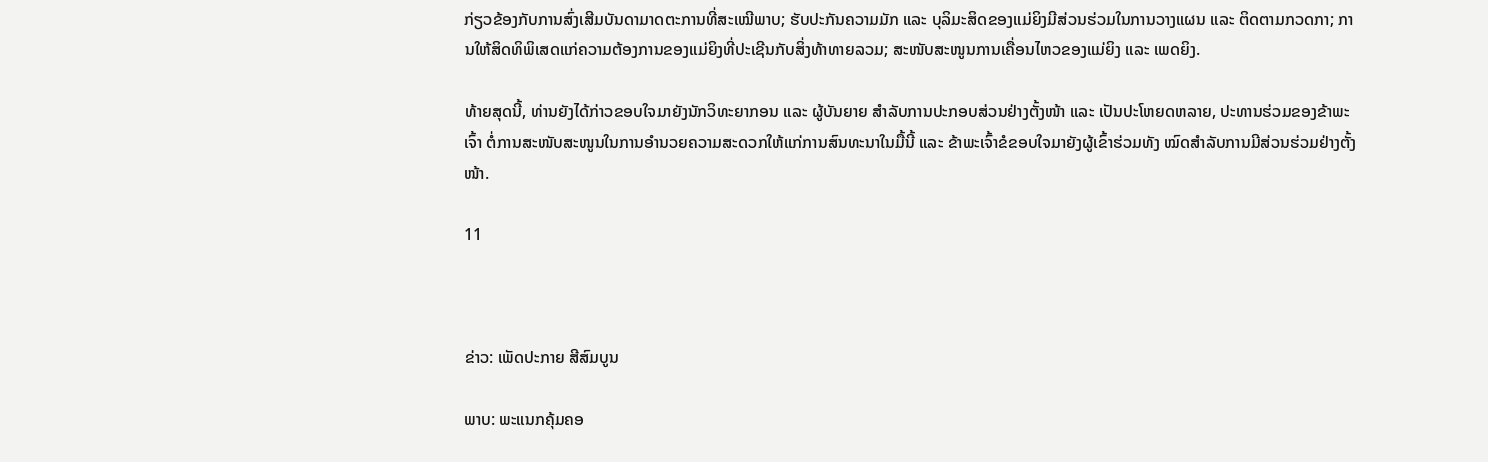ກ່ຽວຂ້ອງກັບການສົ່ງເສີມບັນດາມາດຕະການທີ່ສະເໝີພາບ; ຮັບປະກັນຄວາມມັກ ແລະ ບຸລິມະສິດຂອງແມ່ຍິງມີສ່ວນຮ່ວມໃນການວາງແຜນ ແລະ ຕິດຕາມກວດກາ; ການໃຫ້ສິດທິພິເສດແກ່ຄວາມຕ້ອງການຂອງແມ່ຍິງທີ່ປະເຊີນກັບສິ່ງທ້າທາຍລວມ; ສະໜັບສະໜູນການເຄື່ອນໄຫວຂອງແມ່ຍິງ ແລະ ເພດຍິງ.

ທ້າຍສຸດນີ້, ທ່ານຍັງໄດ້ກ່າວຂອບໃຈມາຍັງນັກວິທະຍາກອນ ແລະ ຜູ້ບັນຍາຍ ສໍາລັບການປະກອບສ່ວນຢ່າງຕັ້ງໜ້າ ແລະ ເປັນປະໂຫຍດຫລາຍ, ປະທານຮ່ວມຂອງຂ້າພະເຈົ້າ ຕໍ່ການສະໜັບສະໜູນໃນການອໍານວຍຄວາມສະດວກໃຫ້ແກ່ການສົນທະນາໃນມື້ນີ້ ແລະ ຂ້າພະເຈົ້າຂໍຂອບໃຈມາຍັງຜູ້ເຂົ້າຮ່ວມທັງ ໝົດສໍາລັບການມີສ່ວນຮ່ວມຢ່າງຕັ້ງໜ້າ.

11



ຂ່າວ: ເພັດປະກາຍ ສີສົມບູນ

ພາບ: ພະແນກຄຸ້ມຄອ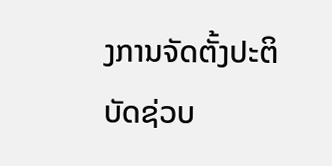ງການຈັດຕັ້ງປະຕິບັດຊ່ວບ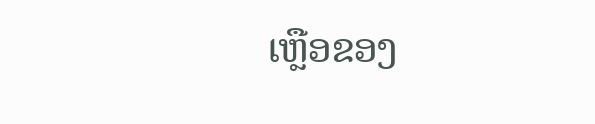ເຫຼືອຂອງ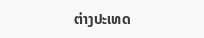ຕ່າງປະເທດ